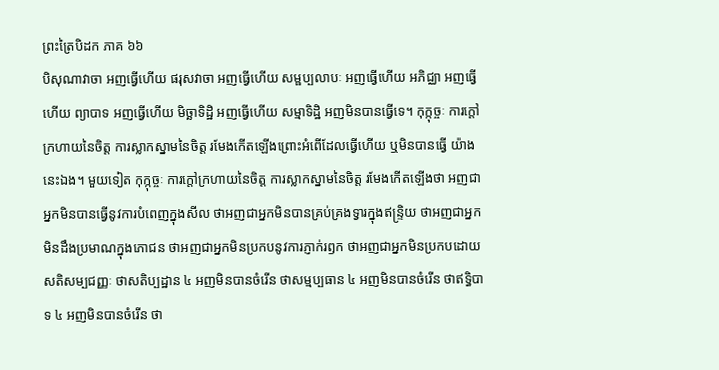ព្រះត្រៃបិដក ភាគ ៦៦
បិសុណាវាចា អញធ្វើហើយ ផរុសវាចា អញធ្វើហើយ សម្ផប្បលាបៈ អញធ្វើហើយ អភិជ្ឈា អញធ្វើហើយ ព្យាបាទ អញធ្វើហើយ មិច្ឆាទិដ្ឋិ អញធ្វើហើយ សម្មាទិដ្ឋិ អញមិនបានធ្វើទេ។ កុក្កុច្ចៈ ការក្តៅក្រហាយនៃចិត្ត ការស្លាកស្នាមនៃចិត្ត រមែងកើតឡើងព្រោះអំពើដែលធ្វើហើយ ឬមិនបានធ្វើ យ៉ាងនេះឯង។ មួយទៀត កុក្កុច្ចៈ ការក្តៅក្រហាយនៃចិត្ត ការស្លាកស្នាមនៃចិត្ត រមែងកើតឡើងថា អញជាអ្នកមិនបានធ្វើនូវការបំពេញក្នុងសីល ថាអញជាអ្នកមិនបានគ្រប់គ្រងទ្វារក្នុងឥន្រ្ទិយ ថាអញជាអ្នកមិនដឹងប្រមាណក្នុងភោជន ថាអញជាអ្នកមិនប្រកបនូវការភ្ញាក់រឭក ថាអញជាអ្នកមិនប្រកបដោយសតិសម្បជញ្ញៈ ថាសតិប្បដ្ឋាន ៤ អញមិនបានចំរើន ថាសម្មប្បធាន ៤ អញមិនបានចំរើន ថាឥទ្ធិបាទ ៤ អញមិនបានចំរើន ថា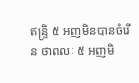ឥន្រ្ទិ ៥ អញមិនបានចំរើន ថាពលៈ ៥ អញមិ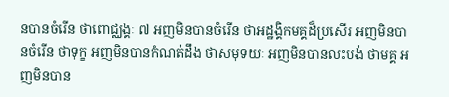នបានចំរើន ថាពោជ្ឈង្គៈ ៧ អញមិនបានចំរើន ថាអដ្ឋង្គិកមគ្គដ៏ប្រសើរ អញមិនបានចំរើន ថាទុក្ខ អញមិនបានកំណត់ដឹង ថាសមុទយៈ អញមិនបានលះបង់ ថាមគ្គ អញមិនបាន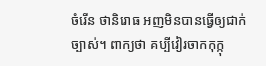ចំរើន ថានិរោធ អញមិនបានធ្វើឲ្យជាក់ច្បាស់។ ពាក្យថា គប្បីវៀរចាកកុក្កុ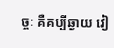ច្ចៈ គឺគប្បីឆ្ងាយ វៀ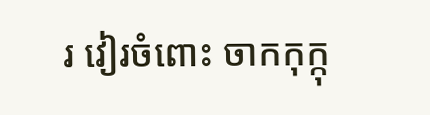រ វៀរចំពោះ ចាកកុក្កុ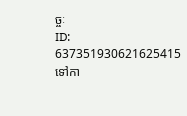ច្ចៈ
ID: 637351930621625415
ទៅកា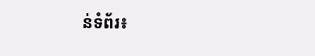ន់ទំព័រ៖